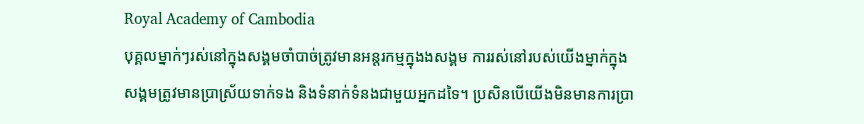Royal Academy of Cambodia
បុគ្គលម្នាក់ៗរស់នៅក្នុងសង្គមចាំបាច់ត្រូវមានអន្តរកម្មក្នុងងសង្គម ការរស់នៅរបស់យើងម្នាក់ក្នុងសង្គមត្រូវមានប្រាស្រ័យទាក់ទង និងទំនាក់ទំនងជាមួយអ្នកដទៃ។ ប្រសិនបើយើងមិនមានការប្រា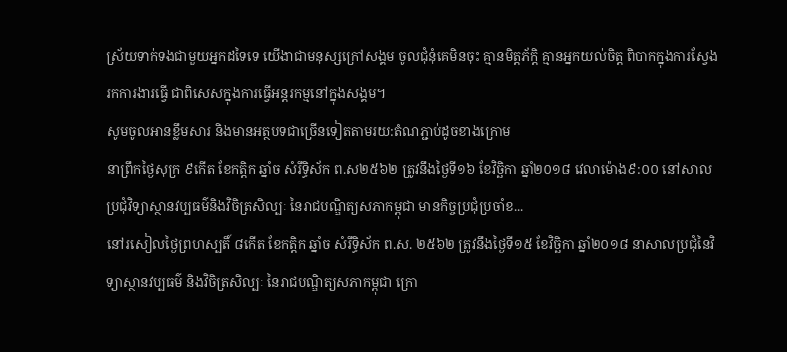ស្រ័យទាក់ទងជាមួយអ្នកដទៃទេ យើងាជាមនុស្សក្រៅសង្គម ចូលជុំនុំគេមិនចុះ គ្មានមិត្តភ័ក្តិ គ្មានអ្នកយល់ចិត្ត ពិបាកក្នុងការស្វែងរកការងារធ្វើ ជាពិសេសក្នុងការធ្វើអន្តរកម្មនៅក្នុងសង្គម។
សូមចូលអានខ្លឹមសារ និងមានអត្ថបទជាច្រើនទៀតតាមរយ:តំណភ្ជាប់ដូចខាងក្រោម
នាព្រឹកថ្ងៃសុក្រ ៩កើត ខែកត្តិក ឆ្នាំច សំរឹទ្ធិស័ក ព.ស២៥៦២ ត្រូវនឹងថ្ងៃទី១៦ ខែវិច្ឆិកា ឆ្នាំ២០១៨ វេលាម៉ោង៩:០០ នៅសាលប្រជុំវិទ្យាស្ថានវប្បធម៌និងវិចិត្រសិល្បៈ នៃរាជបណ្ឌិត្យសភាកម្ពុជា មានកិច្ចប្រជុំប្រចាំខ...
នៅរសៀលថ្ងៃព្រហស្បតិ៍ ៨កើត ខែកត្តិក ឆ្នាំច សំរឹទ្ធិស័ក ព.ស. ២៥៦២ ត្រូវនឹងថ្ងៃទី១៥ ខែវិច្ឆិកា ឆ្នាំ២០១៨ នាសាលប្រជុំនៃវិទ្យាស្ថានវប្បធម៌ និងវិចិត្រសិល្បៈ នៃរាជបណ្ឌិត្យសភាកម្ពុជា ក្រោ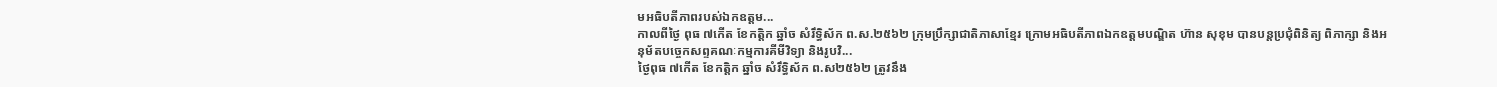មអធិបតីភាពរបស់ឯកឧត្តម...
កាលពីថ្ងៃ ពុធ ៧កើត ខែកត្តិក ឆ្នាំច សំរឹទ្ធិស័ក ព.ស.២៥៦២ ក្រុមប្រឹក្សាជាតិភាសាខ្មែរ ក្រោមអធិបតីភាពឯកឧត្តមបណ្ឌិត ហ៊ាន សុខុម បានបន្តប្រជុំពិនិត្យ ពិភាក្សា និងអនុម័តបច្ចេកសព្ទគណៈកម្មការគីមីវិទ្យា និងរូបវិ...
ថ្ងៃពុធ ៧កើត ខែកត្តិក ឆ្នាំច សំរឹទ្ធិស័ក ព.ស២៥៦២ ត្រូវនឹង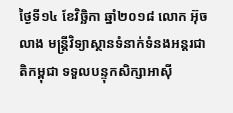ថ្ងៃទី១៤ ខែវិច្ឆិកា ឆ្នាំ២០១៨ លោក អ៊ុច លាង មន្ត្រីវិទ្យាស្ថានទំនាក់ទំនងអន្តរជាតិកម្ពុជា ទទួលបន្ទុកសិក្សាអាស៊ី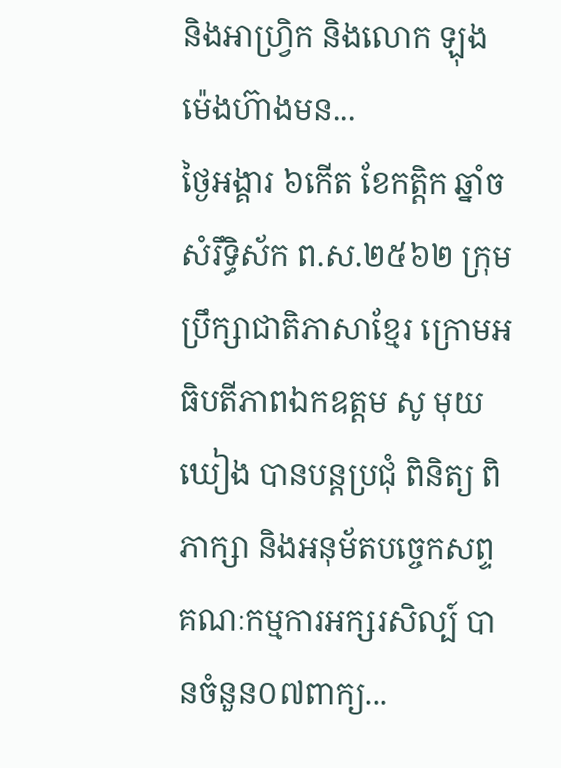និងអាហ្វ្រិក និងលោក ឡុង ម៉េងហ៊ាងមន...
ថ្ងៃអង្គារ ៦កើត ខែកត្តិក ឆ្នាំច សំរឹទ្ធិស័ក ព.ស.២៥៦២ ក្រុមប្រឹក្សាជាតិភាសាខ្មែរ ក្រោមអធិបតីភាពឯកឧត្តម សូ មុយឃៀង បានបន្តប្រជុំ ពិនិត្យ ពិភាក្សា និងអនុម័តបច្ចេកសព្ទគណៈកម្មការអក្សរសិល្ប៍ បានចំនួន០៧ពាក្យ...